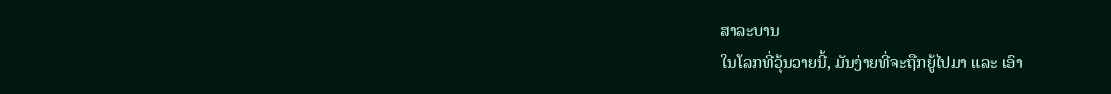ສາລະບານ
ໃນໂລກທີ່ວຸ້ນວາຍນີ້, ມັນງ່າຍທີ່ຈະຖືກຍູ້ໄປມາ ແລະ ເອົາ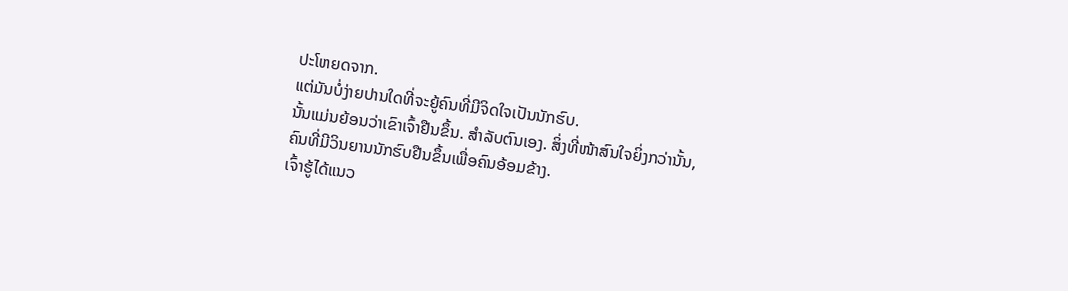ປະໂຫຍດຈາກ.
ແຕ່ມັນບໍ່ງ່າຍປານໃດທີ່ຈະຍູ້ຄົນທີ່ມີຈິດໃຈເປັນນັກຮົບ.
ນັ້ນແມ່ນຍ້ອນວ່າເຂົາເຈົ້າຢືນຂຶ້ນ. ສໍາລັບຕົນເອງ. ສິ່ງທີ່ໜ້າສົນໃຈຍິ່ງກວ່ານັ້ນ, ຄົນທີ່ມີວິນຍານນັກຮົບຢືນຂຶ້ນເພື່ອຄົນອ້ອມຂ້າງ.
ເຈົ້າຮູ້ໄດ້ແນວ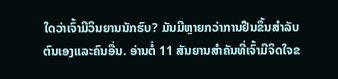ໃດວ່າເຈົ້າມີວິນຍານນັກຮົບ? ມັນມີຫຼາຍກວ່າການຢືນຂຶ້ນສໍາລັບຕົນເອງແລະຄົນອື່ນ. ອ່ານຕໍ່ 11 ສັນຍານສຳຄັນທີ່ເຈົ້າມີຈິດໃຈຂ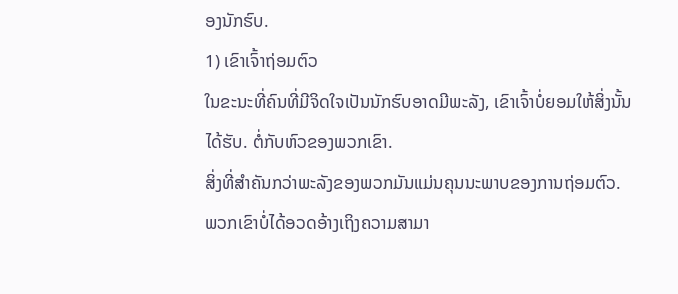ອງນັກຮົບ.
1) ເຂົາເຈົ້າຖ່ອມຕົວ
ໃນຂະນະທີ່ຄົນທີ່ມີຈິດໃຈເປັນນັກຮົບອາດມີພະລັງ, ເຂົາເຈົ້າບໍ່ຍອມໃຫ້ສິ່ງນັ້ນໄດ້ຮັບ. ຕໍ່ກັບຫົວຂອງພວກເຂົາ.
ສິ່ງທີ່ສຳຄັນກວ່າພະລັງຂອງພວກມັນແມ່ນຄຸນນະພາບຂອງການຖ່ອມຕົວ.
ພວກເຂົາບໍ່ໄດ້ອວດອ້າງເຖິງຄວາມສາມາ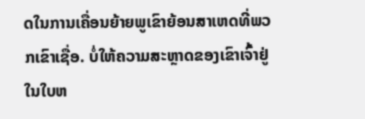ດໃນການເຄື່ອນຍ້າຍພູເຂົາຍ້ອນສາເຫດທີ່ພວກເຂົາເຊື່ອ. ບໍ່ໃຫ້ຄວາມສະຫຼາດຂອງເຂົາເຈົ້າຢູ່ໃນໃບຫ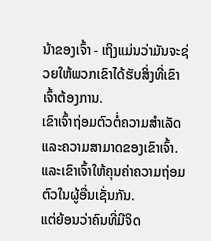ນ້າຂອງເຈົ້າ - ເຖິງແມ່ນວ່າມັນຈະຊ່ວຍໃຫ້ພວກເຂົາໄດ້ຮັບສິ່ງທີ່ເຂົາເຈົ້າຕ້ອງການ.
ເຂົາເຈົ້າຖ່ອມຕົວຕໍ່ຄວາມສໍາເລັດ ແລະຄວາມສາມາດຂອງເຂົາເຈົ້າ. ແລະເຂົາເຈົ້າໃຫ້ຄຸນຄ່າຄວາມຖ່ອມຕົວໃນຜູ້ອື່ນເຊັ່ນກັນ.
ແຕ່ຍ້ອນວ່າຄົນທີ່ມີຈິດ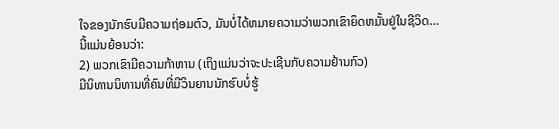ໃຈຂອງນັກຮົບມີຄວາມຖ່ອມຕົວ, ມັນບໍ່ໄດ້ຫມາຍຄວາມວ່າພວກເຂົາຍຶດຫມັ້ນຢູ່ໃນຊີວິດ…
ນີ້ແມ່ນຍ້ອນວ່າ:
2) ພວກເຂົາມີຄວາມກ້າຫານ (ເຖິງແມ່ນວ່າຈະປະເຊີນກັບຄວາມຢ້ານກົວ)
ມີນິທານນິທານທີ່ຄົນທີ່ມີວິນຍານນັກຮົບບໍ່ຮູ້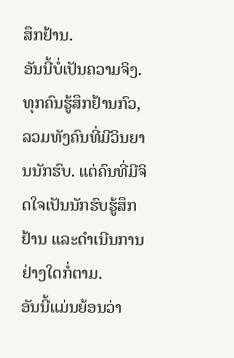ສຶກຢ້ານ.
ອັນນີ້ບໍ່ເປັນຄວາມຈິງ.
ທຸກຄົນຮູ້ສຶກຢ້ານກົວ, ລວມທັງຄົນທີ່ມີວິນຍານນັກຮົບ. ແຕ່ຄົນທີ່ມີຈິດໃຈເປັນນັກຮົບຮູ້ສຶກຢ້ານ ແລະດຳເນີນການຢ່າງໃດກໍ່ຕາມ.
ອັນນີ້ແມ່ນຍ້ອນວ່າ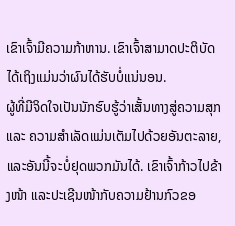ເຂົາເຈົ້າມີຄວາມກ້າຫານ. ເຂົາເຈົ້າສາມາດປະຕິບັດໄດ້ເຖິງແມ່ນວ່າຜົນໄດ້ຮັບບໍ່ແນ່ນອນ.
ຜູ້ທີ່ມີຈິດໃຈເປັນນັກຮົບຮູ້ວ່າເສັ້ນທາງສູ່ຄວາມສຸກ ແລະ ຄວາມສຳເລັດແມ່ນເຕັມໄປດ້ວຍອັນຕະລາຍ, ແລະອັນນີ້ຈະບໍ່ຢຸດພວກມັນໄດ້. ເຂົາເຈົ້າກ້າວໄປຂ້າງໜ້າ ແລະປະເຊີນໜ້າກັບຄວາມຢ້ານກົວຂອ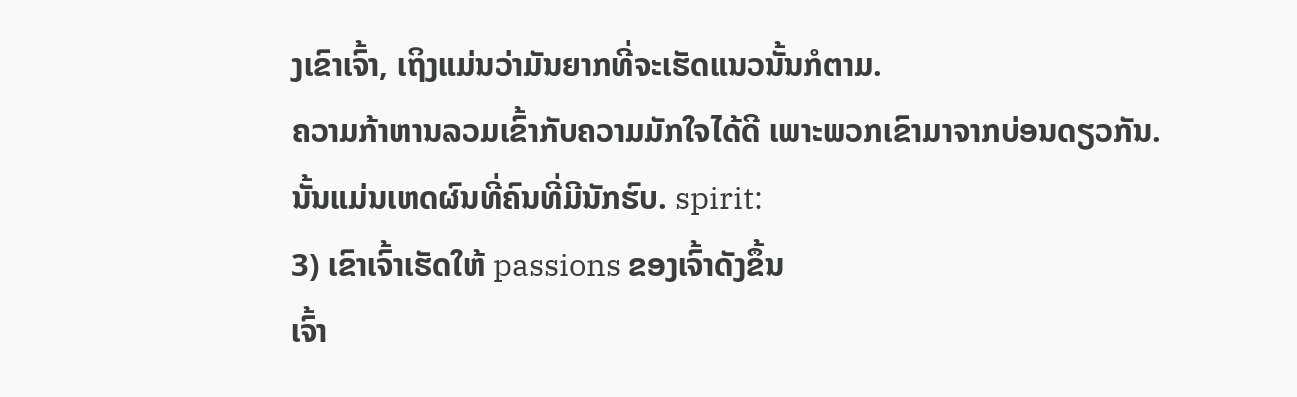ງເຂົາເຈົ້າ, ເຖິງແມ່ນວ່າມັນຍາກທີ່ຈະເຮັດແນວນັ້ນກໍຕາມ.
ຄວາມກ້າຫານລວມເຂົ້າກັບຄວາມມັກໃຈໄດ້ດີ ເພາະພວກເຂົາມາຈາກບ່ອນດຽວກັນ.
ນັ້ນແມ່ນເຫດຜົນທີ່ຄົນທີ່ມີນັກຮົບ. spirit:
3) ເຂົາເຈົ້າເຮັດໃຫ້ passions ຂອງເຈົ້າດັງຂຶ້ນ
ເຈົ້າ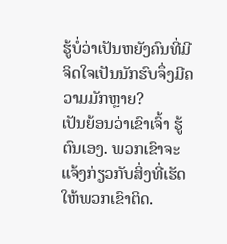ຮູ້ບໍ່ວ່າເປັນຫຍັງຄົນທີ່ມີຈິດໃຈເປັນນັກຮົບຈຶ່ງມີຄວາມມັກຫຼາຍ?
ເປັນຍ້ອນວ່າເຂົາເຈົ້າ ຮູ້ຕົນເອງ. ພວກເຂົາຈະແຈ້ງກ່ຽວກັບສິ່ງທີ່ເຮັດໃຫ້ພວກເຂົາຕິດ.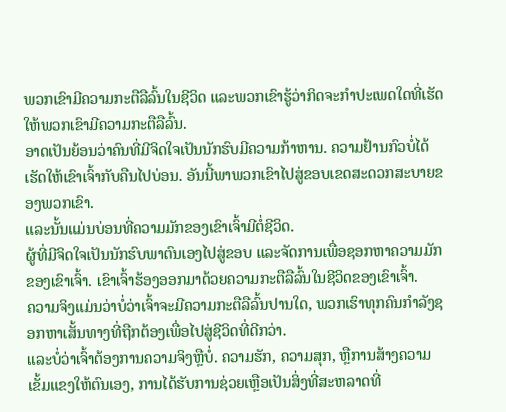ພວກເຂົາມີຄວາມກະຕືລືລົ້ນໃນຊີວິດ ແລະພວກເຂົາຮູ້ວ່າກິດຈະກໍາປະເພດໃດທີ່ເຮັດໃຫ້ພວກເຂົາມີຄວາມກະຕືລືລົ້ນ.
ອາດເປັນຍ້ອນວ່າຄົນທີ່ມີຈິດໃຈເປັນນັກຮົບມີຄວາມກ້າຫານ. ຄວາມຢ້ານກົວບໍ່ໄດ້ເຮັດໃຫ້ເຂົາເຈົ້າກັບຄືນໄປບ່ອນ. ອັນນີ້ພາພວກເຂົາໄປສູ່ຂອບເຂດສະດວກສະບາຍຂອງພວກເຂົາ.
ແລະນັ້ນແມ່ນບ່ອນທີ່ຄວາມມັກຂອງເຂົາເຈົ້າມີຕໍ່ຊີວິດ.
ຜູ້ທີ່ມີຈິດໃຈເປັນນັກຮົບພາຕົນເອງໄປສູ່ຂອບ ແລະຈັດການເພື່ອຊອກຫາຄວາມມັກຂອງເຂົາເຈົ້າ. ເຂົາເຈົ້າຮ້ອງອອກມາດ້ວຍຄວາມກະຕືລືລົ້ນໃນຊີວິດຂອງເຂົາເຈົ້າ.
ຄວາມຈິງແມ່ນວ່າບໍ່ວ່າເຈົ້າຈະມີຄວາມກະຕືລືລົ້ນປານໃດ, ພວກເຮົາທຸກຄົນກຳລັງຊອກຫາເສັ້ນທາງທີ່ຖືກຕ້ອງເພື່ອໄປສູ່ຊີວິດທີ່ດີກວ່າ.
ແລະບໍ່ວ່າເຈົ້າຕ້ອງການຄວາມຈິງຫຼືບໍ່. ຄວາມຮັກ, ຄວາມສຸກ, ຫຼືການສ້າງຄວາມເຂັ້ມແຂງໃຫ້ຕົນເອງ, ການໄດ້ຮັບການຊ່ວຍເຫຼືອເປັນສິ່ງທີ່ສະຫລາດທີ່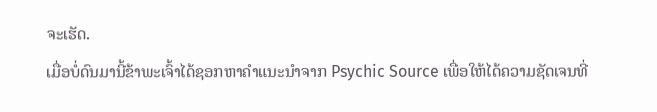ຈະເຮັດ.
ເມື່ອບໍ່ດົນມານີ້ຂ້າພະເຈົ້າໄດ້ຊອກຫາຄໍາແນະນໍາຈາກ Psychic Source ເພື່ອໃຫ້ໄດ້ຄວາມຊັດເຈນທີ່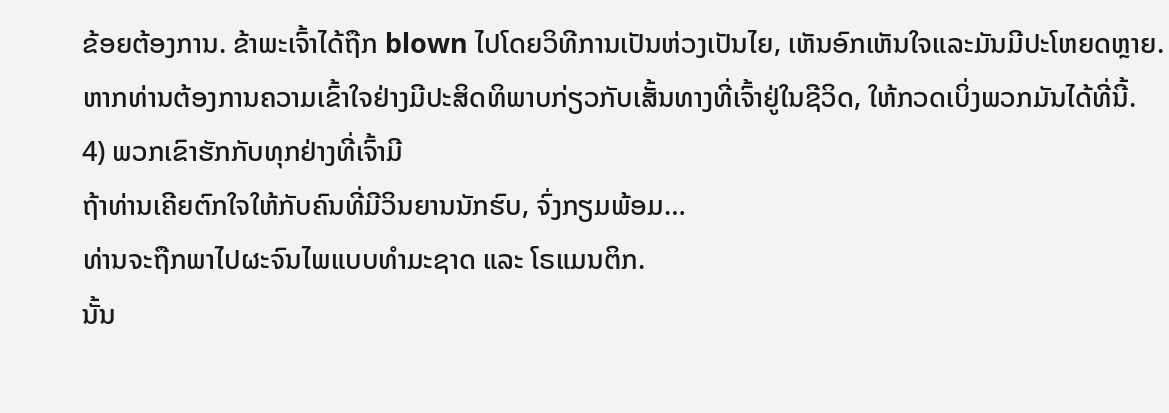ຂ້ອຍຕ້ອງການ. ຂ້າພະເຈົ້າໄດ້ຖືກ blown ໄປໂດຍວິທີການເປັນຫ່ວງເປັນໄຍ, ເຫັນອົກເຫັນໃຈແລະມັນມີປະໂຫຍດຫຼາຍ.
ຫາກທ່ານຕ້ອງການຄວາມເຂົ້າໃຈຢ່າງມີປະສິດທິພາບກ່ຽວກັບເສັ້ນທາງທີ່ເຈົ້າຢູ່ໃນຊີວິດ, ໃຫ້ກວດເບິ່ງພວກມັນໄດ້ທີ່ນີ້.
4) ພວກເຂົາຮັກກັບທຸກຢ່າງທີ່ເຈົ້າມີ
ຖ້າທ່ານເຄີຍຕົກໃຈໃຫ້ກັບຄົນທີ່ມີວິນຍານນັກຮົບ, ຈົ່ງກຽມພ້ອມ…
ທ່ານຈະຖືກພາໄປຜະຈົນໄພແບບທຳມະຊາດ ແລະ ໂຣແມນຕິກ.
ນັ້ນ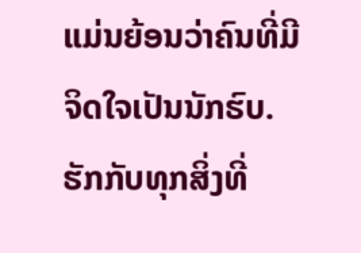ແມ່ນຍ້ອນວ່າຄົນທີ່ມີຈິດໃຈເປັນນັກຮົບ. ຮັກກັບທຸກສິ່ງທີ່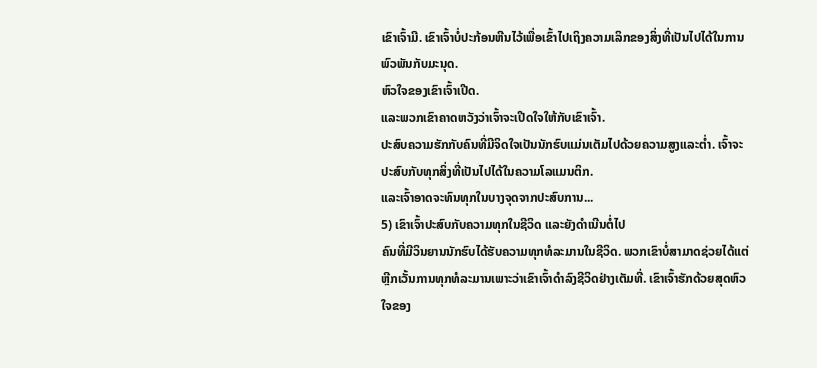ເຂົາເຈົ້າມີ. ເຂົາເຈົ້າບໍ່ປະກ້ອນຫີນໄວ້ເພື່ອເຂົ້າໄປເຖິງຄວາມເລິກຂອງສິ່ງທີ່ເປັນໄປໄດ້ໃນການພົວພັນກັບມະນຸດ.
ຫົວໃຈຂອງເຂົາເຈົ້າເປີດ.
ແລະພວກເຂົາຄາດຫວັງວ່າເຈົ້າຈະເປີດໃຈໃຫ້ກັບເຂົາເຈົ້າ.
ປະສົບຄວາມຮັກກັບຄົນທີ່ມີຈິດໃຈເປັນນັກຮົບແມ່ນເຕັມໄປດ້ວຍຄວາມສູງແລະຕ່ຳ. ເຈົ້າຈະປະສົບກັບທຸກສິ່ງທີ່ເປັນໄປໄດ້ໃນຄວາມໂລແມນຕິກ.
ແລະເຈົ້າອາດຈະທົນທຸກໃນບາງຈຸດຈາກປະສົບການ...
5) ເຂົາເຈົ້າປະສົບກັບຄວາມທຸກໃນຊີວິດ ແລະຍັງດໍາເນີນຕໍ່ໄປ
ຄົນທີ່ມີວິນຍານນັກຮົບໄດ້ຮັບຄວາມທຸກທໍລະມານໃນຊີວິດ. ພວກເຂົາບໍ່ສາມາດຊ່ວຍໄດ້ແຕ່ຫຼີກເວັ້ນການທຸກທໍລະມານເພາະວ່າເຂົາເຈົ້າດໍາລົງຊີວິດຢ່າງເຕັມທີ່. ເຂົາເຈົ້າຮັກດ້ວຍສຸດຫົວໃຈຂອງ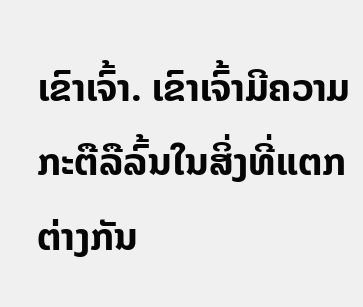ເຂົາເຈົ້າ. ເຂົາເຈົ້າມີຄວາມກະຕືລືລົ້ນໃນສິ່ງທີ່ແຕກຕ່າງກັນ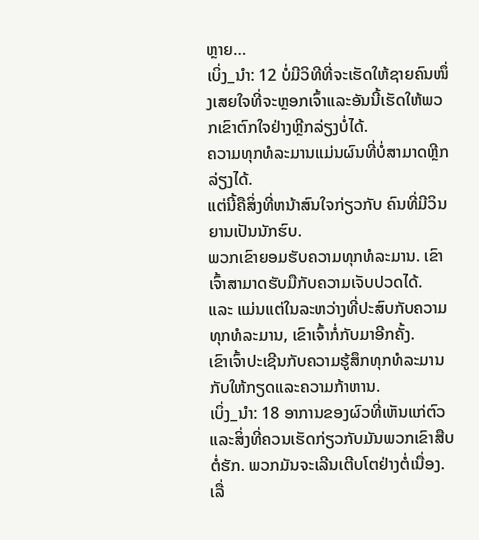ຫຼາຍ…
ເບິ່ງ_ນຳ: 12 ບໍ່ມີວິທີທີ່ຈະເຮັດໃຫ້ຊາຍຄົນໜຶ່ງເສຍໃຈທີ່ຈະຫຼອກເຈົ້າແລະອັນນີ້ເຮັດໃຫ້ພວກເຂົາຕົກໃຈຢ່າງຫຼີກລ່ຽງບໍ່ໄດ້.
ຄວາມທຸກທໍລະມານແມ່ນຜົນທີ່ບໍ່ສາມາດຫຼີກລ່ຽງໄດ້.
ແຕ່ນີ້ຄືສິ່ງທີ່ຫນ້າສົນໃຈກ່ຽວກັບ ຄົນທີ່ມີວິນຍານເປັນນັກຮົບ.
ພວກເຂົາຍອມຮັບຄວາມທຸກທໍລະມານ. ເຂົາເຈົ້າສາມາດຮັບມືກັບຄວາມເຈັບປວດໄດ້.
ແລະ ແມ່ນແຕ່ໃນລະຫວ່າງທີ່ປະສົບກັບຄວາມທຸກທໍລະມານ, ເຂົາເຈົ້າກໍ່ກັບມາອີກຄັ້ງ.
ເຂົາເຈົ້າປະເຊີນກັບຄວາມຮູ້ສຶກທຸກທໍລະມານກັບໃຫ້ກຽດແລະຄວາມກ້າຫານ.
ເບິ່ງ_ນຳ: 18 ອາການຂອງຜົວທີ່ເຫັນແກ່ຕົວແລະສິ່ງທີ່ຄວນເຮັດກ່ຽວກັບມັນພວກເຂົາສືບຕໍ່ຮັກ. ພວກມັນຈະເລີນເຕີບໂຕຢ່າງຕໍ່ເນື່ອງ.
ເລື່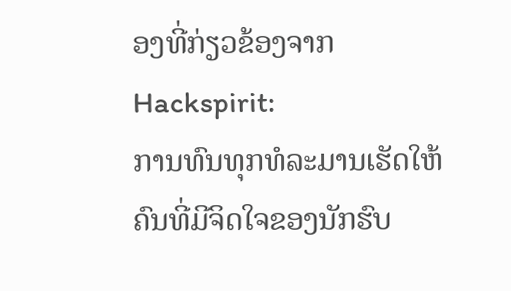ອງທີ່ກ່ຽວຂ້ອງຈາກ Hackspirit:
ການທົນທຸກທໍລະມານເຮັດໃຫ້ຄົນທີ່ມີຈິດໃຈຂອງນັກຮົບ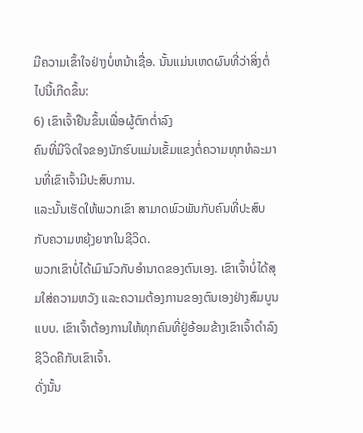ມີຄວາມເຂົ້າໃຈຢ່າງບໍ່ຫນ້າເຊື່ອ. ນັ້ນແມ່ນເຫດຜົນທີ່ວ່າສິ່ງຕໍ່ໄປນີ້ເກີດຂຶ້ນ:
6) ເຂົາເຈົ້າຢືນຂຶ້ນເພື່ອຜູ້ຕົກຕໍ່າລົງ
ຄົນທີ່ມີຈິດໃຈຂອງນັກຮົບແມ່ນເຂັ້ມແຂງຕໍ່ຄວາມທຸກທໍລະມານທີ່ເຂົາເຈົ້າມີປະສົບການ.
ແລະນັ້ນເຮັດໃຫ້ພວກເຂົາ ສາມາດພົວພັນກັບຄົນທີ່ປະສົບກັບຄວາມຫຍຸ້ງຍາກໃນຊີວິດ.
ພວກເຂົາບໍ່ໄດ້ເມົາມົວກັບອຳນາດຂອງຕົນເອງ. ເຂົາເຈົ້າບໍ່ໄດ້ສຸມໃສ່ຄວາມຫວັງ ແລະຄວາມຕ້ອງການຂອງຕົນເອງຢ່າງສົມບູນແບບ. ເຂົາເຈົ້າຕ້ອງການໃຫ້ທຸກຄົນທີ່ຢູ່ອ້ອມຂ້າງເຂົາເຈົ້າດໍາລົງຊີວິດຄືກັບເຂົາເຈົ້າ.
ດັ່ງນັ້ນ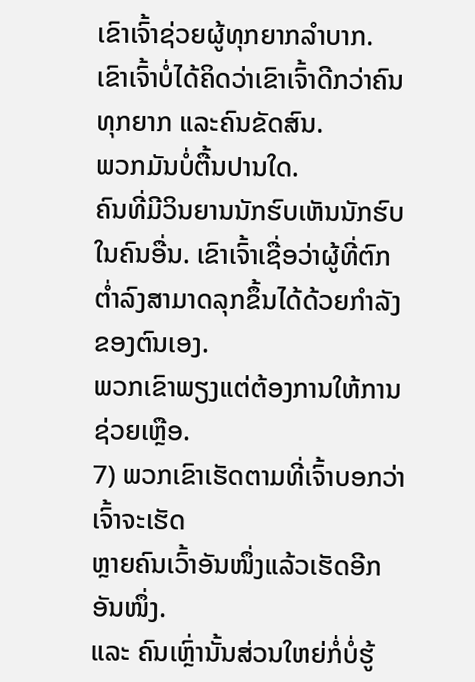ເຂົາເຈົ້າຊ່ວຍຜູ້ທຸກຍາກລໍາບາກ.
ເຂົາເຈົ້າບໍ່ໄດ້ຄິດວ່າເຂົາເຈົ້າດີກວ່າຄົນທຸກຍາກ ແລະຄົນຂັດສົນ.
ພວກມັນບໍ່ຕື້ນປານໃດ.
ຄົນທີ່ມີວິນຍານນັກຮົບເຫັນນັກຮົບໃນຄົນອື່ນ. ເຂົາເຈົ້າເຊື່ອວ່າຜູ້ທີ່ຕົກຕໍ່າລົງສາມາດລຸກຂຶ້ນໄດ້ດ້ວຍກໍາລັງຂອງຕົນເອງ.
ພວກເຂົາພຽງແຕ່ຕ້ອງການໃຫ້ການຊ່ວຍເຫຼືອ.
7) ພວກເຂົາເຮັດຕາມທີ່ເຈົ້າບອກວ່າເຈົ້າຈະເຮັດ
ຫຼາຍຄົນເວົ້າອັນໜຶ່ງແລ້ວເຮັດອີກອັນໜຶ່ງ.
ແລະ ຄົນເຫຼົ່ານັ້ນສ່ວນໃຫຍ່ກໍ່ບໍ່ຮູ້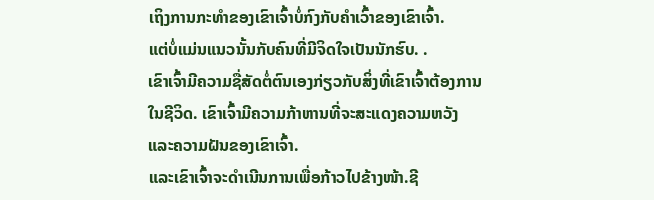ເຖິງການກະທຳຂອງເຂົາເຈົ້າບໍ່ກົງກັບຄຳເວົ້າຂອງເຂົາເຈົ້າ.
ແຕ່ບໍ່ແມ່ນແນວນັ້ນກັບຄົນທີ່ມີຈິດໃຈເປັນນັກຮົບ. .
ເຂົາເຈົ້າມີຄວາມຊື່ສັດຕໍ່ຕົນເອງກ່ຽວກັບສິ່ງທີ່ເຂົາເຈົ້າຕ້ອງການໃນຊີວິດ. ເຂົາເຈົ້າມີຄວາມກ້າຫານທີ່ຈະສະແດງຄວາມຫວັງ ແລະຄວາມຝັນຂອງເຂົາເຈົ້າ.
ແລະເຂົາເຈົ້າຈະດຳເນີນການເພື່ອກ້າວໄປຂ້າງໜ້າ.ຊີ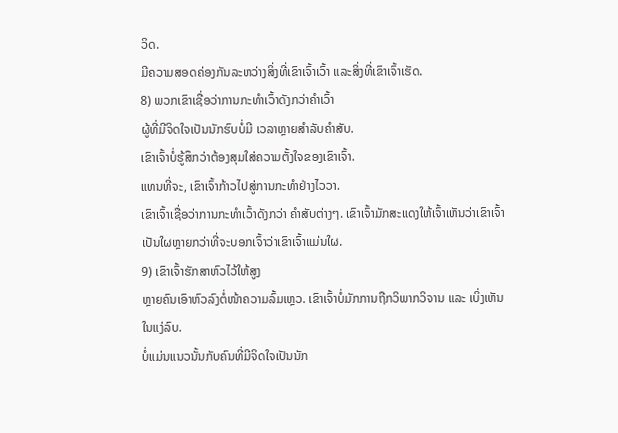ວິດ.
ມີຄວາມສອດຄ່ອງກັນລະຫວ່າງສິ່ງທີ່ເຂົາເຈົ້າເວົ້າ ແລະສິ່ງທີ່ເຂົາເຈົ້າເຮັດ.
8) ພວກເຂົາເຊື່ອວ່າການກະທຳເວົ້າດັງກວ່າຄຳເວົ້າ
ຜູ້ທີ່ມີຈິດໃຈເປັນນັກຮົບບໍ່ມີ ເວລາຫຼາຍສຳລັບຄຳສັບ.
ເຂົາເຈົ້າບໍ່ຮູ້ສຶກວ່າຕ້ອງສຸມໃສ່ຄວາມຕັ້ງໃຈຂອງເຂົາເຈົ້າ.
ແທນທີ່ຈະ, ເຂົາເຈົ້າກ້າວໄປສູ່ການກະທຳຢ່າງໄວວາ.
ເຂົາເຈົ້າເຊື່ອວ່າການກະທຳເວົ້າດັງກວ່າ ຄໍາສັບຕ່າງໆ. ເຂົາເຈົ້າມັກສະແດງໃຫ້ເຈົ້າເຫັນວ່າເຂົາເຈົ້າເປັນໃຜຫຼາຍກວ່າທີ່ຈະບອກເຈົ້າວ່າເຂົາເຈົ້າແມ່ນໃຜ.
9) ເຂົາເຈົ້າຮັກສາຫົວໄວ້ໃຫ້ສູງ
ຫຼາຍຄົນເອົາຫົວລົງຕໍ່ໜ້າຄວາມລົ້ມເຫຼວ. ເຂົາເຈົ້າບໍ່ມັກການຖືກວິພາກວິຈານ ແລະ ເບິ່ງເຫັນໃນແງ່ລົບ.
ບໍ່ແມ່ນແນວນັ້ນກັບຄົນທີ່ມີຈິດໃຈເປັນນັກ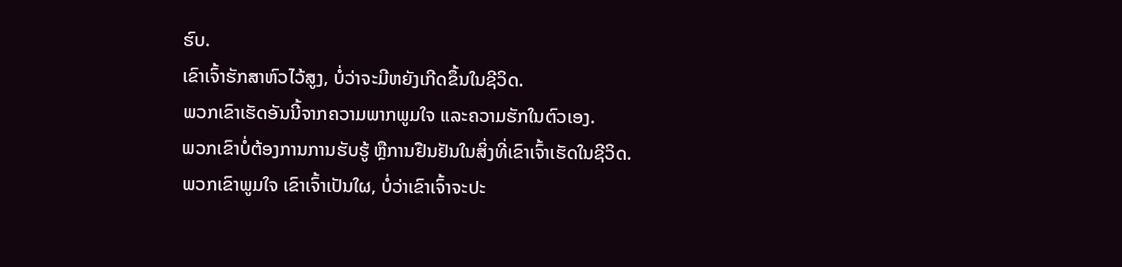ຮົບ.
ເຂົາເຈົ້າຮັກສາຫົວໄວ້ສູງ, ບໍ່ວ່າຈະມີຫຍັງເກີດຂຶ້ນໃນຊີວິດ.
ພວກເຂົາເຮັດອັນນີ້ຈາກຄວາມພາກພູມໃຈ ແລະຄວາມຮັກໃນຕົວເອງ.
ພວກເຂົາບໍ່ຕ້ອງການການຮັບຮູ້ ຫຼືການຢືນຢັນໃນສິ່ງທີ່ເຂົາເຈົ້າເຮັດໃນຊີວິດ.
ພວກເຂົາພູມໃຈ ເຂົາເຈົ້າເປັນໃຜ, ບໍ່ວ່າເຂົາເຈົ້າຈະປະ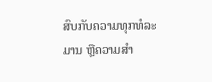ສົບກັບຄວາມທຸກທໍລະມານ ຫຼືຄວາມສໍາ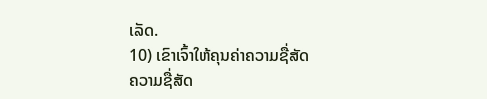ເລັດ.
10) ເຂົາເຈົ້າໃຫ້ຄຸນຄ່າຄວາມຊື່ສັດ
ຄວາມຊື່ສັດ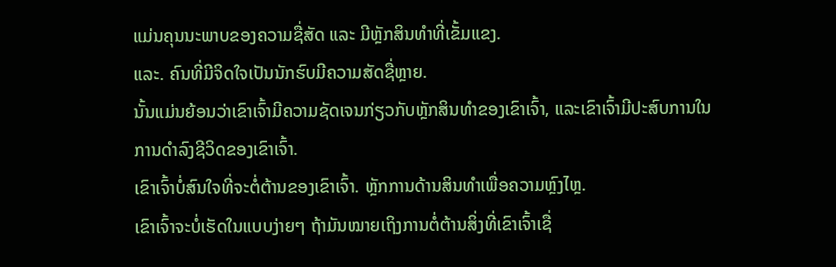ແມ່ນຄຸນນະພາບຂອງຄວາມຊື່ສັດ ແລະ ມີຫຼັກສິນທໍາທີ່ເຂັ້ມແຂງ.
ແລະ. ຄົນທີ່ມີຈິດໃຈເປັນນັກຮົບມີຄວາມສັດຊື່ຫຼາຍ.
ນັ້ນແມ່ນຍ້ອນວ່າເຂົາເຈົ້າມີຄວາມຊັດເຈນກ່ຽວກັບຫຼັກສິນທໍາຂອງເຂົາເຈົ້າ, ແລະເຂົາເຈົ້າມີປະສົບການໃນການດໍາລົງຊີວິດຂອງເຂົາເຈົ້າ.
ເຂົາເຈົ້າບໍ່ສົນໃຈທີ່ຈະຕໍ່ຕ້ານຂອງເຂົາເຈົ້າ. ຫຼັກການດ້ານສິນທຳເພື່ອຄວາມຫຼົງໄຫຼ.
ເຂົາເຈົ້າຈະບໍ່ເຮັດໃນແບບງ່າຍໆ ຖ້າມັນໝາຍເຖິງການຕໍ່ຕ້ານສິ່ງທີ່ເຂົາເຈົ້າເຊື່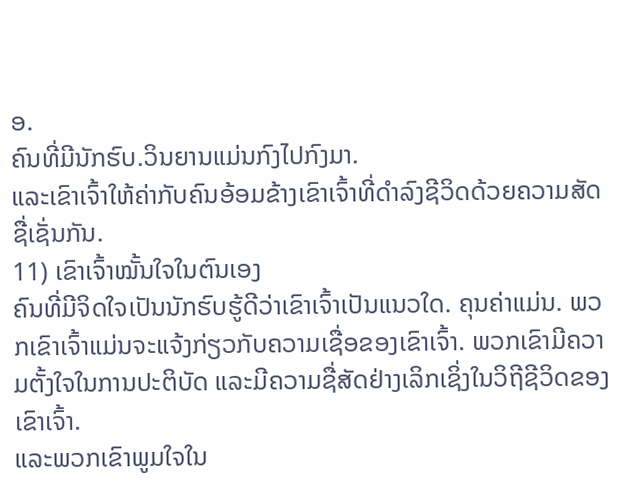ອ.
ຄົນທີ່ມີນັກຮົບ.ວິນຍານແມ່ນກົງໄປກົງມາ.
ແລະເຂົາເຈົ້າໃຫ້ຄ່າກັບຄົນອ້ອມຂ້າງເຂົາເຈົ້າທີ່ດຳລົງຊີວິດດ້ວຍຄວາມສັດຊື່ເຊັ່ນກັນ.
11) ເຂົາເຈົ້າໝັ້ນໃຈໃນຕົນເອງ
ຄົນທີ່ມີຈິດໃຈເປັນນັກຮົບຮູ້ດີວ່າເຂົາເຈົ້າເປັນແນວໃດ. ຄຸນຄ່າແມ່ນ. ພວກເຂົາເຈົ້າແມ່ນຈະແຈ້ງກ່ຽວກັບຄວາມເຊື່ອຂອງເຂົາເຈົ້າ. ພວກເຂົາມີຄວາມຕັ້ງໃຈໃນການປະຕິບັດ ແລະມີຄວາມຊື່ສັດຢ່າງເລິກເຊິ່ງໃນວິຖີຊີວິດຂອງເຂົາເຈົ້າ.
ແລະພວກເຂົາພູມໃຈໃນ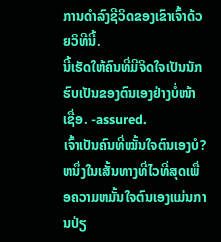ການດຳລົງຊີວິດຂອງເຂົາເຈົ້າດ້ວຍວິທີນີ້.
ນີ້ເຮັດໃຫ້ຄົນທີ່ມີຈິດໃຈເປັນນັກຮົບເປັນຂອງຕົນເອງຢ່າງບໍ່ໜ້າເຊື່ອ. -assured.
ເຈົ້າເປັນຄົນທີ່ໝັ້ນໃຈຕົນເອງບໍ? ຫນຶ່ງໃນເສັ້ນທາງທີ່ໄວທີ່ສຸດເພື່ອຄວາມຫມັ້ນໃຈຕົນເອງແມ່ນການປ່ຽ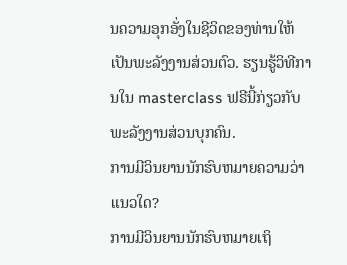ນຄວາມອຸກອັ່ງໃນຊີວິດຂອງທ່ານໃຫ້ເປັນພະລັງງານສ່ວນຕົວ. ຮຽນຮູ້ວິທີການໃນ masterclass ຟຣີນີ້ກ່ຽວກັບພະລັງງານສ່ວນບຸກຄົນ.
ການມີວິນຍານນັກຮົບຫມາຍຄວາມວ່າແນວໃດ?
ການມີວິນຍານນັກຮົບຫມາຍເຖິ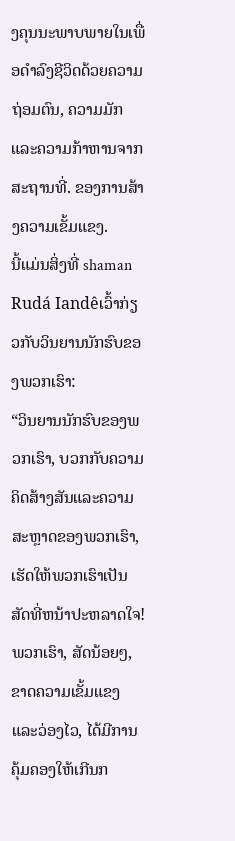ງຄຸນນະພາບພາຍໃນເພື່ອດໍາລົງຊີວິດດ້ວຍຄວາມຖ່ອມຕົນ, ຄວາມມັກແລະຄວາມກ້າຫານຈາກສະຖານທີ່. ຂອງການສ້າງຄວາມເຂັ້ມແຂງ.
ນີ້ແມ່ນສິ່ງທີ່ shaman Rudá Iandêເວົ້າກ່ຽວກັບວິນຍານນັກຮົບຂອງພວກເຮົາ:
“ວິນຍານນັກຮົບຂອງພວກເຮົາ, ບວກກັບຄວາມຄິດສ້າງສັນແລະຄວາມສະຫຼາດຂອງພວກເຮົາ, ເຮັດໃຫ້ພວກເຮົາເປັນສັດທີ່ຫນ້າປະຫລາດໃຈ! ພວກເຮົາ, ສັດນ້ອຍໆ, ຂາດຄວາມເຂັ້ມແຂງແລະວ່ອງໄວ, ໄດ້ມີການຄຸ້ມຄອງໃຫ້ເກີນກ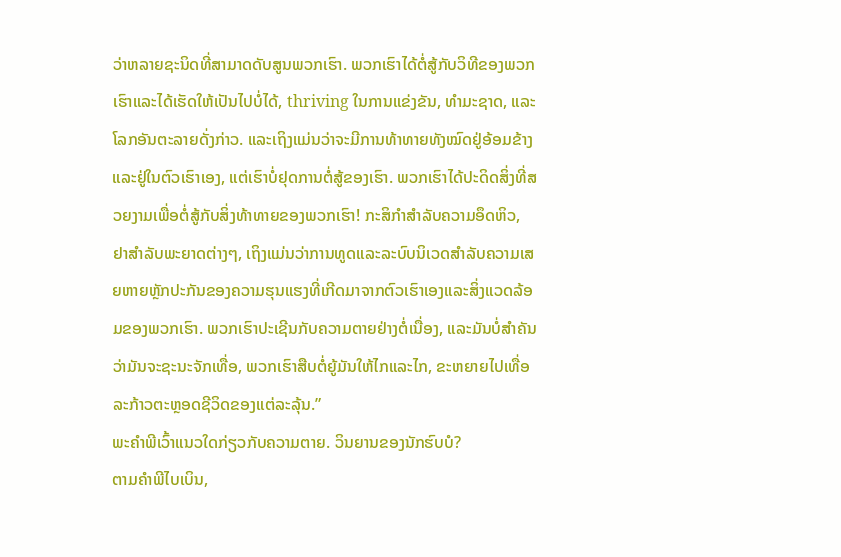ວ່າຫລາຍຊະນິດທີ່ສາມາດດັບສູນພວກເຮົາ. ພວກເຮົາໄດ້ຕໍ່ສູ້ກັບວິທີຂອງພວກເຮົາແລະໄດ້ເຮັດໃຫ້ເປັນໄປບໍ່ໄດ້, thriving ໃນການແຂ່ງຂັນ, ທໍາມະຊາດ, ແລະໂລກອັນຕະລາຍດັ່ງກ່າວ. ແລະເຖິງແມ່ນວ່າຈະມີການທ້າທາຍທັງໝົດຢູ່ອ້ອມຂ້າງ ແລະຢູ່ໃນຕົວເຮົາເອງ, ແຕ່ເຮົາບໍ່ຢຸດການຕໍ່ສູ້ຂອງເຮົາ. ພວກເຮົາໄດ້ປະດິດສິ່ງທີ່ສວຍງາມເພື່ອຕໍ່ສູ້ກັບສິ່ງທ້າທາຍຂອງພວກເຮົາ! ກະສິກໍາສໍາລັບຄວາມອຶດຫິວ, ຢາສໍາລັບພະຍາດຕ່າງໆ, ເຖິງແມ່ນວ່າການທູດແລະລະບົບນິເວດສໍາລັບຄວາມເສຍຫາຍຫຼັກປະກັນຂອງຄວາມຮຸນແຮງທີ່ເກີດມາຈາກຕົວເຮົາເອງແລະສິ່ງແວດລ້ອມຂອງພວກເຮົາ. ພວກເຮົາປະເຊີນກັບຄວາມຕາຍຢ່າງຕໍ່ເນື່ອງ, ແລະມັນບໍ່ສໍາຄັນວ່າມັນຈະຊະນະຈັກເທື່ອ, ພວກເຮົາສືບຕໍ່ຍູ້ມັນໃຫ້ໄກແລະໄກ, ຂະຫຍາຍໄປເທື່ອລະກ້າວຕະຫຼອດຊີວິດຂອງແຕ່ລະລຸ້ນ.”
ພະຄໍາພີເວົ້າແນວໃດກ່ຽວກັບຄວາມຕາຍ. ວິນຍານຂອງນັກຮົບບໍ?
ຕາມຄໍາພີໄບເບິນ,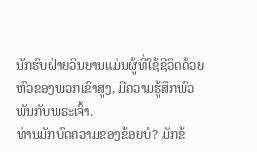ນັກຮົບຝ່າຍວິນຍານແມ່ນຜູ້ທີ່ໃຊ້ຊີວິດດ້ວຍຫົວຂອງພວກເຂົາສູງ, ມີຄວາມຮູ້ສຶກພົວພັນກັບພຣະເຈົ້າ.
ທ່ານມັກບົດຄວາມຂອງຂ້ອຍບໍ? ມັກຂ້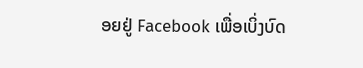ອຍຢູ່ Facebook ເພື່ອເບິ່ງບົດ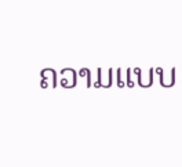ຄວາມແບບ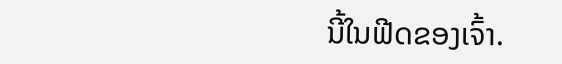ນີ້ໃນຟີດຂອງເຈົ້າ.